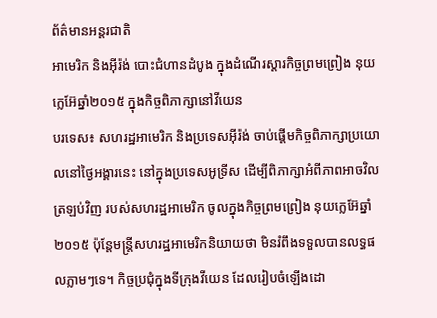ព័ត៌មានអន្តរជាតិ
អាមេរិក និងអ៊ីរ៉ង់ បោះជំហានដំបូង ក្នុងដំណើរស្តារកិច្ចព្រមព្រៀង នុយក្លេអ៊ែឆ្នាំ២០១៥ ក្នុងកិច្ចពិភាក្សានៅវីយេន
បរទេស៖ សហរដ្ឋអាមេរិក និងប្រទេសអ៊ីរ៉ង់ ចាប់ផ្តើមកិច្ចពិភាក្សាប្រយោលនៅថ្ងៃអង្គារនេះ នៅក្នុងប្រទេសអូទ្រីស ដើម្បីពិភាក្សាអំពីភាពអាចវិលត្រឡប់វិញ របស់សហរដ្ឋអាមេរិក ចូលក្នុងកិច្ចព្រមព្រៀង នុយក្លេអ៊ែឆ្នាំ២០១៥ ប៉ុន្តែមន្ត្រីសហរដ្ឋអាមេរិកនិយាយថា មិនរំពឹងទទួលបានលទ្ធផលភ្លាមៗទេ។ កិច្ចប្រជុំក្នុងទីក្រុងវីយេន ដែលរៀបចំឡើងដោ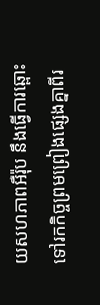យសហភាពអឺរ៉ុប នឹងធ្វើការឆ្ពោះទៅរកកិច្ចព្រមព្រៀងផ្សេងគ្នាពីរ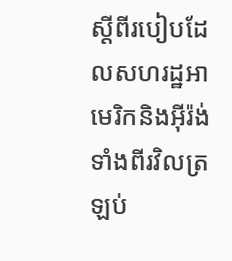ស្តីពីរបៀបដែលសហរដ្ឋអាមេរិកនិងអ៊ីរ៉ង់ ទាំងពីរវិលត្រឡប់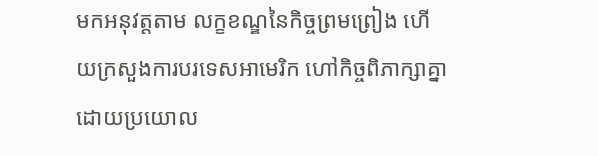មកអនុវត្តតាម លក្ខខណ្ឌនៃកិច្ចព្រមព្រៀង ហើយក្រសួងការបរទេសអាមេរិក ហៅកិច្ចពិភាក្សាគ្នាដោយប្រយោល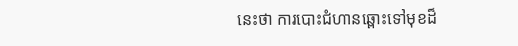នេះថា ការបោះជំហានឆ្ពោះទៅមុខដ៏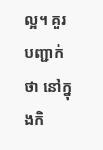ល្អ។ គួរបញ្ជាក់ថា នៅក្នុងកិ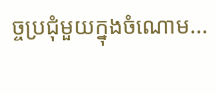ច្ចប្រជុំមួយក្នុងចំណោម...